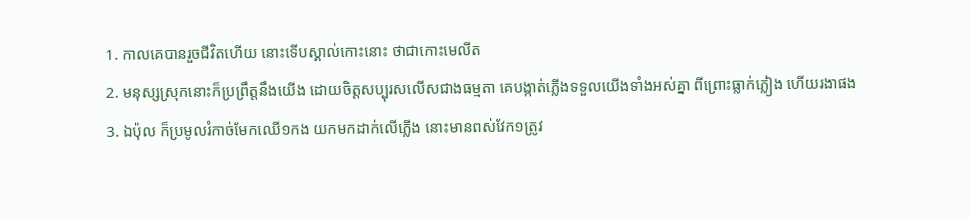1. កាលគេបានរួចជីវិតហើយ នោះទើបស្គាល់កោះនោះ ថាជាកោះមេលីត
2. មនុស្សស្រុកនោះក៏ប្រព្រឹត្តនឹងយើង ដោយចិត្តសប្បុរសលើសជាងធម្មតា គេបង្កាត់ភ្លើងទទួលយើងទាំងអស់គ្នា ពីព្រោះធ្លាក់ភ្លៀង ហើយរងាផង
3. ឯប៉ុល ក៏ប្រមូលរំកាច់មែកឈើ១កង យកមកដាក់លើភ្លើង នោះមានពស់វែក១ត្រូវ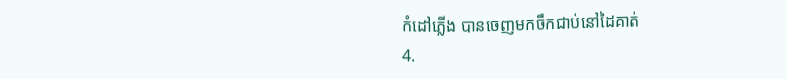កំដៅភ្លើង បានចេញមកចឹកជាប់នៅដៃគាត់
4.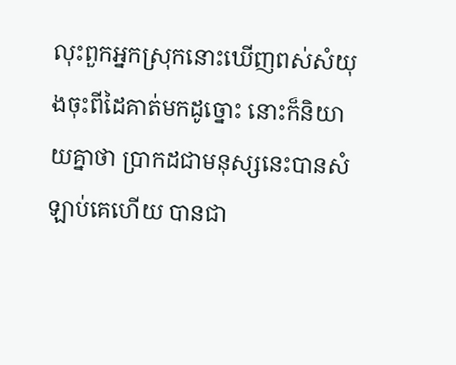លុះពួកអ្នកស្រុកនោះឃើញពស់សំយុងចុះពីដៃគាត់មកដូច្នោះ នោះក៏និយាយគ្នាថា ប្រាកដជាមនុស្សនេះបានសំឡាប់គេហើយ បានជា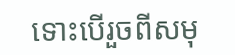ទោះបើរួចពីសមុ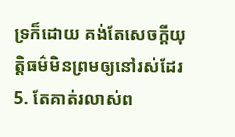ទ្រក៏ដោយ គង់តែសេចក្ដីយុត្តិធម៌មិនព្រមឲ្យនៅរស់ដែរ
5. តែគាត់រលាស់ព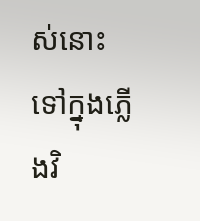ស់នោះទៅក្នុងភ្លើងវិ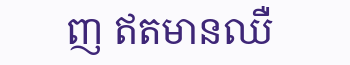ញ ឥតមានឈឺ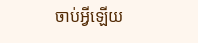ចាប់អ្វីឡើយ